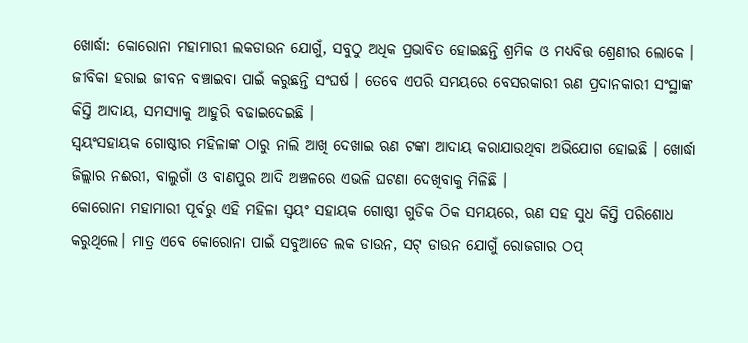ଖୋର୍ଦ୍ଧା: କୋରୋନା ମହାମାରୀ ଲକଡାଉନ ଯୋଗୁଁ, ସବୁଠୁ ଅଧିକ ପ୍ରଭାବିତ ହୋଇଛନ୍ତି ଶ୍ରମିକ ଓ ମଧ୍ୟବିତ୍ତ ଶ୍ରେଣୀର ଲୋକେ । ଜୀବିକା ହରାଇ ଜୀବନ ବଞ୍ଚାଇବା ପାଇଁ କରୁଛନ୍ତି ସଂଘର୍ଷ । ତେବେ ଏପରି ସମୟରେ ବେସରକାରୀ ଋଣ ପ୍ରଦାନକାରୀ ସଂସ୍ଥାଙ୍କ କିସ୍ତି ଆଦାୟ, ସମସ୍ୟାକୁ ଆହୁରି ବଢାଇଦେଇଛି ।
ସ୍ବୟଂସହାୟକ ଗୋଷ୍ଠୀର ମହିଳାଙ୍କ ଠାରୁ ନାଲି ଆଖି ଦେଖାଇ ଋଣ ଟଙ୍କା ଆଦାୟ କରାଯାଉଥିବା ଅଭିଯୋଗ ହୋଇଛି । ଖୋର୍ଦ୍ଧା ଜିଲ୍ଲାର ନଈରୀ, ବାଲୁଗାଁ ଓ ବାଣପୁର ଆଦି ଅଞ୍ଚଳରେ ଏଭଳି ଘଟଣା ଦେଖିବାକୁ ମିଳିଛି ।
କୋରୋନା ମହାମାରୀ ପୂର୍ବରୁ ଏହି ମହିଳା ସ୍ବୟଂ ସହାୟକ ଗୋଷ୍ଠୀ ଗୁଡିକ ଠିକ ସମୟରେ, ଋଣ ସହ ସୁଧ କିସ୍ତି ପରିଶୋଧ କରୁଥିଲେ। ମାତ୍ର ଏବେ କୋରୋନା ପାଇଁ ସବୁଆଡେ ଲକ ଡାଉନ, ସଟ୍ ଡାଉନ ଯୋଗୁଁ ରୋଜଗାର ଠପ୍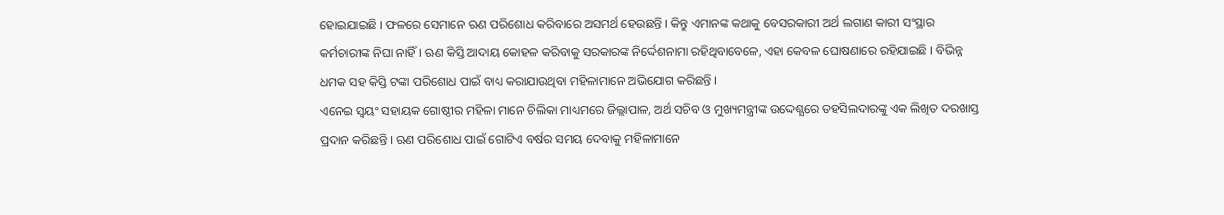ହୋଇଯାଇଛି । ଫଳରେ ସେମାନେ ଋଣ ପରିଶୋଧ କରିବାରେ ଅସମର୍ଥ ହେଉଛନ୍ତି । କିନ୍ତୁ ଏମାନଙ୍କ କଥାକୁ ବେସରକାରୀ ଅର୍ଥ ଲଗାଣ କାରୀ ସଂସ୍ଥାର କର୍ମଚାରୀଙ୍କ ନିଘା ନାହିଁ । ଋଣ କିସ୍ତି ଆଦାୟ କୋହଳ କରିବାକୁ ସରକାରଙ୍କ ନିର୍ଦ୍ଦେଶନାମା ରହିଥିବାବେଳେ, ଏହା କେବଳ ଘୋଷଣାରେ ରହିଯାଇଛି । ବିଭିନ୍ନ ଧମକ ସହ କିସ୍ତି ଟଙ୍କା ପରିଶୋଧ ପାଇଁ ବାଧ୍ୟ କରାଯାଉଥିବା ମହିଳାମାନେ ଅଭିଯୋଗ କରିଛନ୍ତି ।
ଏନେଇ ସ୍ବୟଂ ସହାୟକ ଗୋଷ୍ଠୀର ମହିଳା ମାନେ ଚିଲିକା ମାଧ୍ୟମରେ ଜିଲ୍ଲାପାଳ, ଅର୍ଥ ସଚିବ ଓ ମୁଖ୍ୟମନ୍ତ୍ରୀଙ୍କ ଉଦ୍ଦେଶ୍ଯରେ ତହସିଲଦାରଙ୍କୁ ଏକ ଲିଖିତ ଦରଖାସ୍ତ ପ୍ରଦାନ କରିଛନ୍ତି । ଋଣ ପରିଶୋଧ ପାଇଁ ଗୋଟିଏ ବର୍ଷର ସମୟ ଦେବାକୁ ମହିଳାମାନେ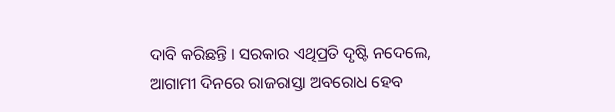ଦାବି କରିଛନ୍ତି । ସରକାର ଏଥିପ୍ରତି ଦୃଷ୍ଟି ନଦେଲେ, ଆଗାମୀ ଦିନରେ ରାଜରାସ୍ତା ଅବରୋଧ ହେବ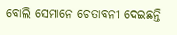ବୋଲି ସେମାନେ ଚେତାବନୀ ଦେଇଛନ୍ତି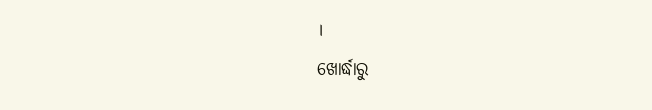।
ଖୋର୍ଦ୍ଧାରୁ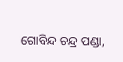ଗୋବିନ୍ଦ ଚନ୍ଦ୍ର ପଣ୍ଡା,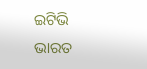ଇଟିଭି ଭାରତ